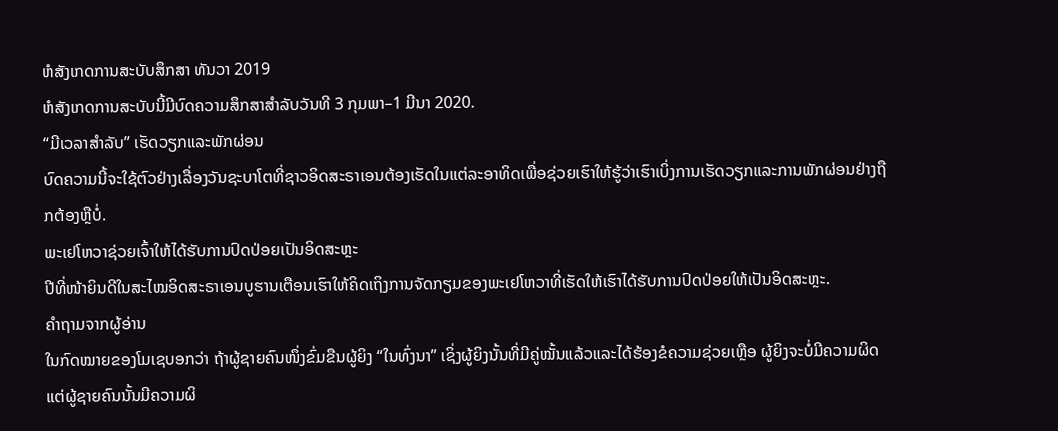ຫໍສັງເກດການສະບັບສຶກສາ ທັນວາ 2019
ຫໍສັງເກດການສະບັບນີ້ມີບົດຄວາມສຶກສາສຳລັບວັນທີ 3 ກຸມພາ–1 ມີນາ 2020.
“ມີເວລາສຳລັບ” ເຮັດວຽກແລະພັກຜ່ອນ
ບົດຄວາມນີ້ຈະໃຊ້ຕົວຢ່າງເລື່ອງວັນຊະບາໂຕທີ່ຊາວອິດສະຣາເອນຕ້ອງເຮັດໃນແຕ່ລະອາທິດເພື່ອຊ່ວຍເຮົາໃຫ້ຮູ້ວ່າເຮົາເບິ່ງການເຮັດວຽກແລະການພັກຜ່ອນຢ່າງຖືກຕ້ອງຫຼືບໍ່.
ພະເຢໂຫວາຊ່ວຍເຈົ້າໃຫ້ໄດ້ຮັບການປົດປ່ອຍເປັນອິດສະຫຼະ
ປີທີ່ໜ້າຍິນດີໃນສະໄໝອິດສະຣາເອນບູຮານເຕືອນເຮົາໃຫ້ຄິດເຖິງການຈັດກຽມຂອງພະເຢໂຫວາທີ່ເຮັດໃຫ້ເຮົາໄດ້ຮັບການປົດປ່ອຍໃຫ້ເປັນອິດສະຫຼະ.
ຄຳຖາມຈາກຜູ້ອ່ານ
ໃນກົດໝາຍຂອງໂມເຊບອກວ່າ ຖ້າຜູ້ຊາຍຄົນໜຶ່ງຂົ່ມຂືນຜູ້ຍິງ “ໃນທົ່ງນາ” ເຊິ່ງຜູ້ຍິງນັ້ນທີ່ມີຄູ່ໝັ້ນແລ້ວແລະໄດ້ຮ້ອງຂໍຄວາມຊ່ວຍເຫຼືອ ຜູ້ຍິງຈະບໍ່ມີຄວາມຜິດ ແຕ່ຜູ້ຊາຍຄົນນັ້ນມີຄວາມຜິ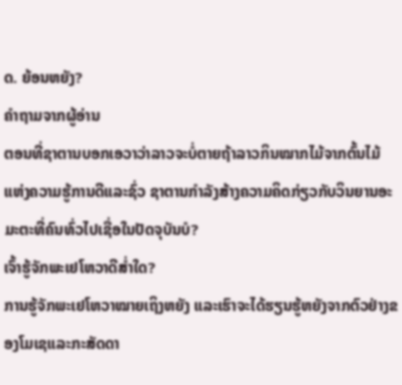ດ. ຍ້ອນຫຍັງ?
ຄຳຖາມຈາກຜູ້ອ່ານ
ຕອນທີ່ຊາຕານບອກເອວາວ່າລາວຈະບໍ່ຕາຍຖ້າລາວກິນໝາກໄມ້ຈາກຕົ້ນໄມ້ແຫ່ງຄວາມຮູ້ການດີແລະຊົ່ວ ຊາຕານກຳລັງສ້າງຄວາມຄິດກ່ຽວກັບວິນຍານອະມະຕະທີ່ຄົນທົ່ວໄປເຊື່ອໃນປັດຈຸບັນບໍ?
ເຈົ້າຮູ້ຈັກພະເຢໂຫວາດີສ່ຳໃດ?
ການຮູ້ຈັກພະເຢໂຫວາໝາຍເຖິງຫຍັງ ແລະເຮົາຈະໄດ້ຮຽນຮູ້ຫຍັງຈາກຕົວຢ່າງຂອງໂມເຊແລະກະສັດດາ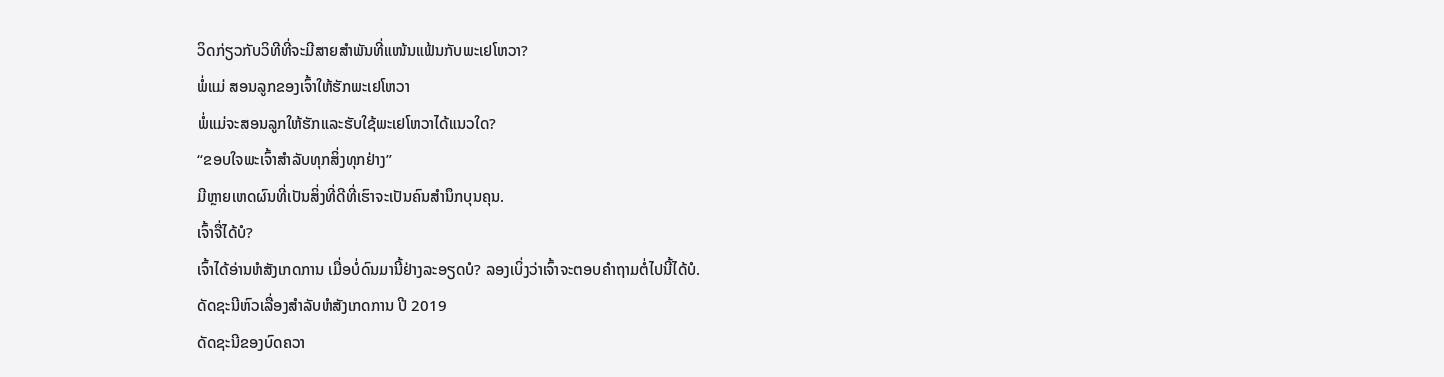ວິດກ່ຽວກັບວິທີທີ່ຈະມີສາຍສຳພັນທີ່ແໜ້ນແຟ້ນກັບພະເຢໂຫວາ?
ພໍ່ແມ່ ສອນລູກຂອງເຈົ້າໃຫ້ຮັກພະເຢໂຫວາ
ພໍ່ແມ່ຈະສອນລູກໃຫ້ຮັກແລະຮັບໃຊ້ພະເຢໂຫວາໄດ້ແນວໃດ?
“ຂອບໃຈພະເຈົ້າສຳລັບທຸກສິ່ງທຸກຢ່າງ”
ມີຫຼາຍເຫດຜົນທີ່ເປັນສິ່ງທີ່ດີທີ່ເຮົາຈະເປັນຄົນສຳນຶກບຸນຄຸນ.
ເຈົ້າຈື່ໄດ້ບໍ?
ເຈົ້າໄດ້ອ່ານຫໍສັງເກດການ ເມື່ອບໍ່ດົນມານີ້ຢ່າງລະອຽດບໍ? ລອງເບິ່ງວ່າເຈົ້າຈະຕອບຄຳຖາມຕໍ່ໄປນີ້ໄດ້ບໍ.
ດັດຊະນີຫົວເລື່ອງສຳລັບຫໍສັງເກດການ ປີ 2019
ດັດຊະນີຂອງບົດຄວາ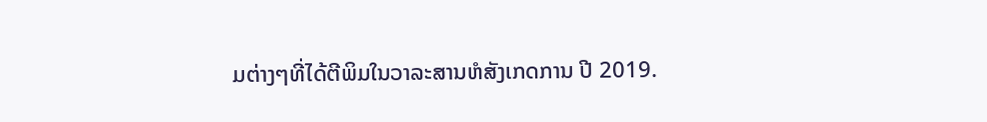ມຕ່າງໆທີ່ໄດ້ຕີພິມໃນວາລະສານຫໍສັງເກດການ ປີ 2019.